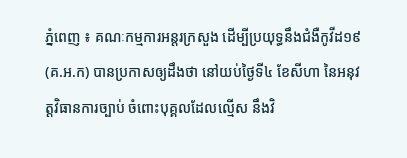ភ្នំពេញ ៖ គណៈកម្មការអន្តរក្រសួង ដើម្បីប្រយុទ្ធនឹងជំងឺកូវីដ១៩ (គ.អ.ក) បានប្រកាសឲ្យដឹងថា នៅយប់ថ្ងៃទី៤ ខែសីហា នៃអនុវត្តវិធានការច្បាប់ ចំពោះបុគ្គលដែលល្មើស នឹងវិ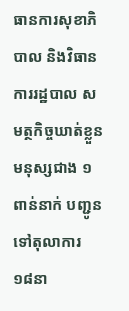ធានការសុខាភិបាល និងវិធានការរដ្ឋបាល សមត្ថកិច្ចឃាត់ខ្លួនមនុស្សជាង ១ពាន់នាក់ បញ្ជូនទៅតុលាការ ១៨នា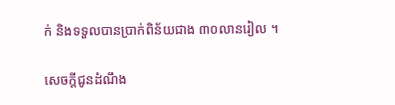ក់ និងទទួលបានប្រាក់ពិន័យជាង ៣០លានរៀល ។

សេចក្តីជូនដំណឹង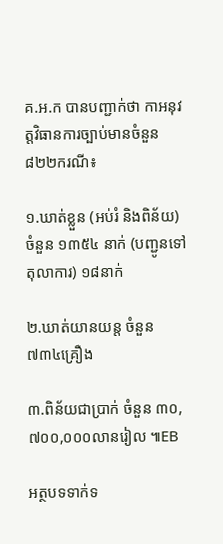គ.អ.ក បានបញ្ជាក់ថា កាអនុវត្តវិធានការច្បាប់មានចំនួន ៨២២ករណី៖

១.ឃាត់ខ្លួន (អប់រំ និងពិន័យ) ចំនួន ១៣៥៤ នាក់ (បញ្ជូនទៅតុលាការ) ១៨នាក់

២.ឃាត់យានយន្ត ចំនួន ៧៣៤គ្រឿង

៣.ពិន័យជាប្រាក់ ចំនួន ៣០,៧០០,០០០លានរៀល ៕EB

អត្ថបទទាក់ទ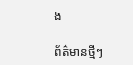ង

ព័ត៌មានថ្មីៗ